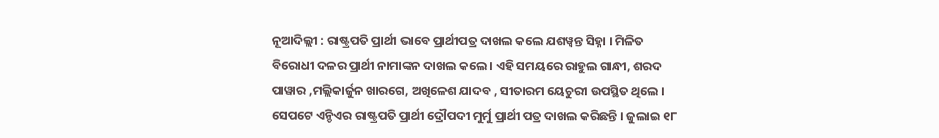ନୂଆଦିଲ୍ଲୀ : ରାଷ୍ଟ୍ରପତି ପ୍ରାର୍ଥୀ ଭାବେ ପ୍ରାର୍ଥୀପତ୍ର ଦାଖଲ କଲେ ଯଶୱ୍ୱନ୍ତ ସିହ୍ନା । ମିଳିତ ବିରୋଧୀ ଦଳର ପ୍ରାର୍ଥୀ ନାମାଙ୍କନ ଦାଖଲ କଲେ । ଏହି ସମୟରେ ରାହୁଲ ଗାନ୍ଧୀ, ଶରଦ ପାୱାର ,ମଲ୍ଲିକାର୍ଜୁନ ଖାରଗେ, ଅଖିଳେଶ ଯାଦବ , ସୀତାରମ ୟେଚୁରୀ ଉପସ୍ଥିତ ଥିଲେ । ସେପଟେ ଏନ୍ଡିଏର ରାଷ୍ଟ୍ରପତି ପ୍ରାର୍ଥୀ ଦ୍ରୌପଦୀ ମୁର୍ମୁ ପ୍ରାର୍ଥୀ ପତ୍ର ଦାଖଲ କରିଛନ୍ତି । ଜୁଲାଇ ୧୮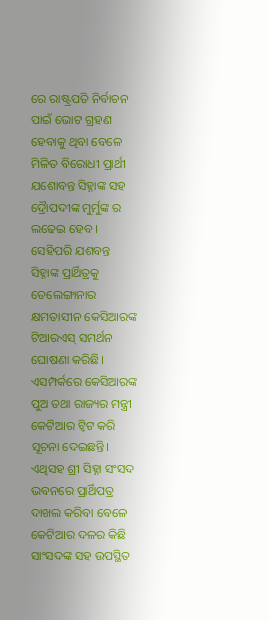ରେ ରାଷ୍ଟ୍ରପତି ନିର୍ବାଚନ ପାଇଁ ଭୋଟ ଗ୍ରହଣ ହେବାକୁ ଥିବା ବେଳେ ମିଳିତ ବିରୋଧୀ ପ୍ରାର୍ଥୀ ଯଶୋବନ୍ତ ସିହ୍ନାଙ୍କ ସହ ଦ୍ରୈାପଦୀଙ୍କ ମୁର୍ମୁଙ୍କ ର ଲଢେଇ ହେବ ।
ସେହିପରି ଯଶବନ୍ତ ସିହ୍ନାଙ୍କ ପ୍ରାର୍ଥିତ୍ରକୁ ତେଲେଙ୍ଗାନାର କ୍ଷମତାସୀନ କେସିଆରଙ୍କ ଟିଆରଏସ୍ ସମର୍ଥନ ଘୋଷଣା କରିଛି। ଏସମ୍ପର୍କରେ କେସିଆରଙ୍କ ପୁଅ ତଥା ରାଜ୍ୟର ମନ୍ତ୍ରୀ କେଟିଆର ଟ୍ୱିଟ କରି ସୂଚନା ଦେଇଛନ୍ତି। ଏଥିସହ ଶ୍ରୀ ସିହ୍ନା ସଂସଦ ଭବନରେ ପ୍ରାର୍ଥିପତ୍ର ଦାଖଲ କରିବା ବେଳେ କେଟିଆର ଦଳର କିଛି ସାଂସଦଙ୍କ ସହ ଉପସ୍ଥିତ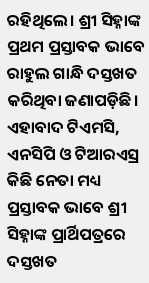ରହିଥିଲେ। ଶ୍ରୀ ସିହ୍ନାଙ୍କ ପ୍ରଥମ ପ୍ରସ୍ତାବକ ଭାବେ ରାହୁଲ ଗାନ୍ଧି ଦସ୍ତଖତ କରିଥିବା ଜଣାପଡ଼ିଛି। ଏହାବାଦ ଟିଏମସି, ଏନସିପି ଓ ଟିଆରଏସ୍ର କିଛି ନେତା ମଧ୍ୟ ପ୍ରସ୍ତାବକ ଭାବେ ଶ୍ରୀ ସିହ୍ନାଙ୍କ ପ୍ରାର୍ଥିପତ୍ରରେ ଦସ୍ତଖତ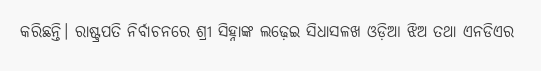କରିଛନ୍ତି। ରାଷ୍ଟ୍ରପତି ନିର୍ବାଚନରେ ଶ୍ରୀ ସିହ୍ନାଙ୍କ ଲଢ଼େଇ ସିଧାସଳଖ ଓଡ଼ିଆ ଝିଅ ତଥା ଏନଡିଏର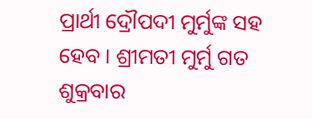ପ୍ରାର୍ଥୀ ଦ୍ରୌପଦୀ ମୁର୍ମୁଙ୍କ ସହ ହେବ। ଶ୍ରୀମତୀ ମୁର୍ମୁ ଗତ ଶୁକ୍ରବାର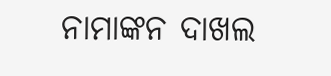ନାମାଙ୍କନ ଦାଖଲ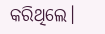କରିଥିଲେ।